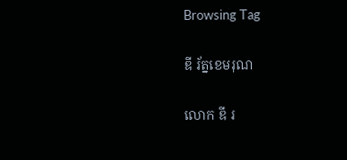Browsing Tag

ឌី រ័ត្នខេមរុណ

លោក ឌី រ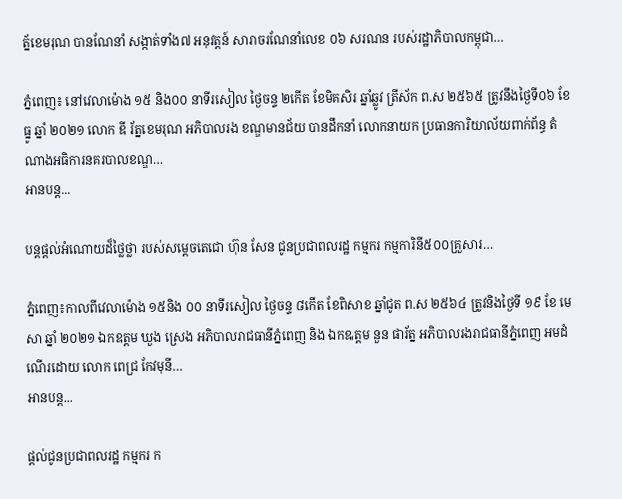ត្ន័ខេមរុណ បានណែនាំ សង្កាត់ទាំង៧ អនុវត្តន៍ សារាចរណែនាំលេខ ០៦ សរណន របស់រដ្ឋាភិបាលកម្ពុជា…

ភ្នំពេញ៖ នៅវេលាម៉ោង ១៥ និង០០ នាទីរសៀល ថ្ងៃចន្ទ ២កើត ខែមិគសិរ ឆ្នាំឆ្លូវ ត្រីស័ក ព.ស ២៥៦៥ ត្រូវនឹងថ្ងៃទី០៦ ខែធ្នូ ឆ្នាំ ២០២១ លោក ឌី រ័ត្នខេមរុណ អភិបាលរង ខណ្ឌមានជ័យ បានដឹកនាំ លោកនាយក ប្រធានការិយាល័យពាក់ព័ន្ធ តំណាងអធិការនគរបាលខណ្ឌ…
អានបន្ត...

បន្តផ្តល់អំណោយដ៏ថ្លៃថ្លា របស់សម្ដេចតេជោ ហ៊ុន សែន ជូនប្រជាពលរដ្ឋ កម្មករ កម្មការិនី៥០០គ្រួសារ…

ភ្នំពេញ៖កាលពីវេលាម៉ោង ១៥និង ០០ នាទីរសៀល ថ្ងៃចន្ទ ៨កើត ខែពិសាខ ឆ្នាំជូត ព.ស ២៥៦៤ ត្រូវនិងថ្ងៃទី ១៩ ខែ មេសា ឆ្នាំ ២០២១ ឯកឧត្តម ឃួង ស្រេង អភិបាលរាជធានីភ្នំពេញ និង ឯកឩត្តម នួន ផារ័ត្ន អភិបាលរងរាជធានីភ្នំពេញ អមដំណើរដោយ លោក ពេជ្រ កែវមុនី…
អានបន្ត...

ផ្តល់ជូនប្រជាពលរដ្ឋ កម្មករ ក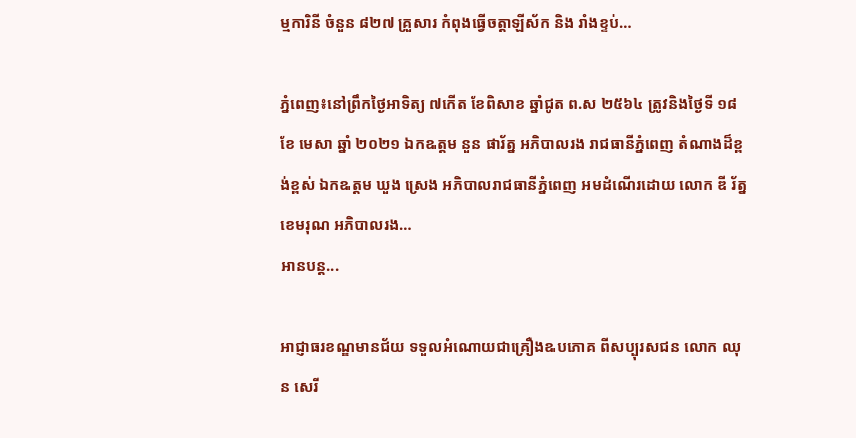ម្មការិនី ចំនួន ៨២៧ គ្រួសារ កំពុងធ្វើចត្តាឡីស័ក និង រាំងខ្ទប់…

ភ្នំពេញ៖នៅព្រឹកថ្ងៃអាទិត្យ ៧កើត ខែពិសាខ ឆ្នាំជូត ព.ស ២៥៦៤ ត្រូវនិងថ្ងៃទី ១៨ ខែ មេសា ឆ្នាំ ២០២១ ឯកឩត្តម នួន ផារ័ត្ន អភិបាលរង រាជធានីភ្នំពេញ តំណាងដ៏ខ្ពង់ខ្ពស់ ឯកឩត្តម ឃួង ស្រេង អភិបាលរាជធានីភ្នំពេញ អមដំណើរដោយ លោក ឌី រ័ត្នខេមរុណ អភិបាលរង…
អានបន្ត...

អាជ្ញាធរខណ្ឌមានជ័យ ទទួលអំណោយជាគ្រឿងឩបភោគ ពីសប្បុរសជន លោក ឈុន សេរី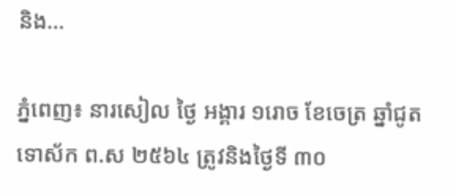និង…

ភ្នំពេញ៖ នារសៀល ថ្ងៃ អង្គារ ១រោច ខែចេត្រ ឆ្នាំជូត ទោស័ក ព.ស ២៥៦៤ ត្រូវនិងថ្ងៃទី ៣០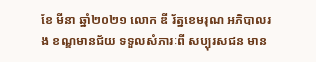ខែ មីនា ឆ្នាំ២០២១ លោក ឌី រ័ត្នខេមរុណ អភិបាលរង ខណ្ឌមានជ័យ ទទួលសំភារៈពី សប្បុរសជន មាន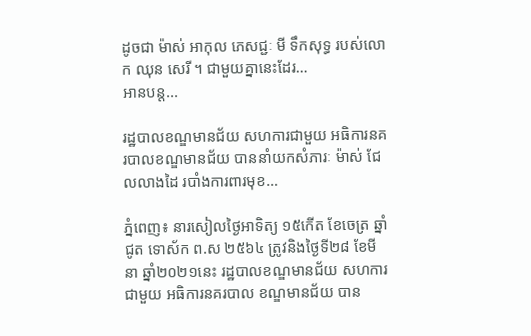ដូចជា ម៉ាស់ អាកុល ភេសជ្ជៈ មី ទឹកសុទ្ធ របស់លោក ឈុន សេរី ។ ជាមួយគ្នានេះដែរ…
អានបន្ត...

រដ្ឋបាលខណ្ឌមានជ័យ សហការជាមួយ អធិការនគរបាលខណ្ឌមានជ័យ បាននាំយកសំភារៈ ម៉ាស់ ជែលលាងដៃ របាំងការពារមុខ…

ភ្នំពេញ៖ នារសៀលថ្ងៃអាទិត្យ ១៥កើត ខែចេត្រ ឆ្នាំជូត ទោស័ក ព.ស ២៥៦៤ ត្រូវនិងថ្ងៃទី២៨ ខែមីនា ឆ្នាំ២០២១នេះ រដ្ឋបាលខណ្ឌមានជ័យ សហការជាមួយ អធិការនគរបាល ខណ្ឌមានជ័យ បាន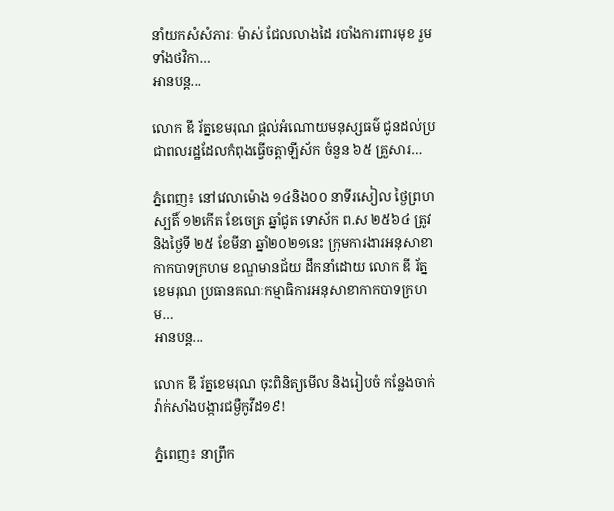នាំយកសំសំភារៈ ម៉ាស់ ជែលលាងដៃ របាំងការពារមុខ រួមទាំងថវិកា…
អានបន្ត...

លោក ឌី រ័ត្នខេមរុណ ផ្តល់អំណោយមនុស្សធម៌ ជូនដល់ប្រជាពលរដ្ឋដែលកំពុងធ្វើចត្តាឡីស័ក ចំនួន ៦៥ គ្រួសារ…

ភ្នំពេញ៖ នៅវេលាម៉ោង ១៤និង០០ នាទីរសៀល ថ្ងៃព្រហស្បតិ៍ ១២កើត ខែចេត្រ ឆ្នាំជូត ទោស័ក ព.ស ២៥៦៤ ត្រូវនិងថ្ងៃទី ២៥ ខែមីនា ឆ្នាំ២០២១នេះ ក្រុមការងារអនុសាខាកាកបាទក្រហម ខណ្ឌមានជ័យ ដឹកនាំដោយ លោក ឌី រ័ត្នខេមរុណ ប្រធានគណៈកម្មាធិការអនុសាខាកាកបាទក្រហម…
អានបន្ត...

លោក ឌី រ័ត្នខេមរុណ ចុះពិនិត្យមើល និងរៀបចំ កន្លែងចាក់វ៉ាក់សាំងបង្ការជម្ងឺកូវីដ១៩!

ភ្នំពេញ៖ នាព្រឹក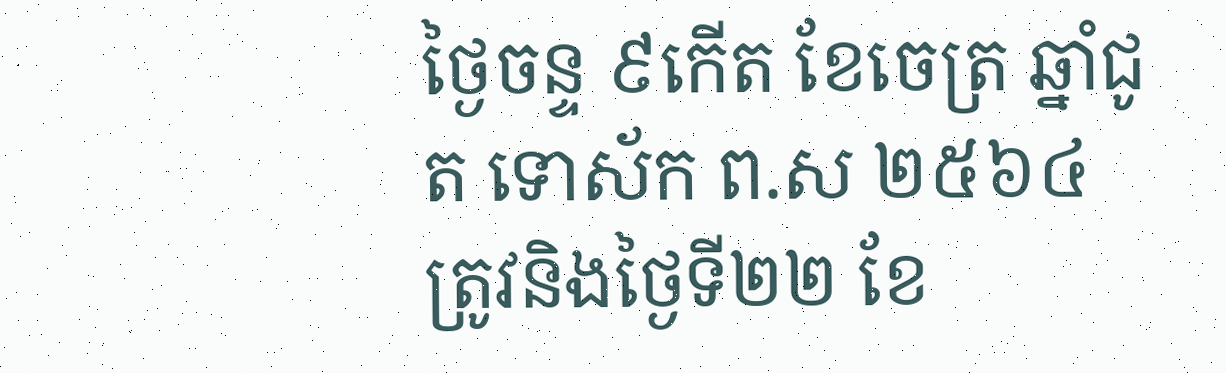ថ្ងៃចន្ទ ៩កើត ខែចេត្រ ឆ្នាំជូត ទោស័ក ព.ស ២៥៦៤ ត្រូវនិងថ្ងៃទី២២ ខែ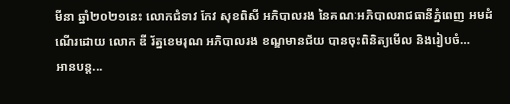មីនា ឆ្នាំ២០២១នេះ លោកជំទាវ កែវ សុខពិសី អភិបាលរង នៃគណៈអភិបាលរាជធានីភ្នំពេញ អមដំណើរដោយ លោក ឌី រ័ត្នខេមរុណ អភិបាលរង ខណ្ឌមានជ័យ បានចុះពិនិត្យមើល និងរៀបចំ…
អានបន្ត...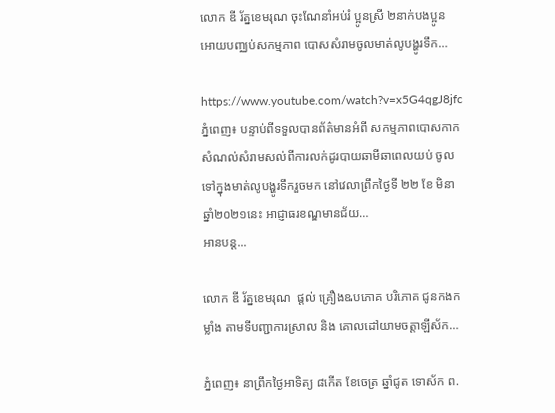លោក ឌី រ័ត្នខេមរុណ ចុះណែនាំអប់រំ ប្អូនស្រី ២នាក់បងប្អូន អោយបញ្ឈប់សកម្មភាព បោសសំរាមចូលមាត់លូបង្ហូរទឹក…

https://www.youtube.com/watch?v=x5G4qgJ8jfc ភ្នំពេញ៖ បន្ទាប់ពីទទួលបានព័ត៌មានអំពី សកម្មភាពបោសកាកសំណល់សំរាមសល់ពីការលក់ដូរបាយឆាមីឆាពេលយប់ ចូលទៅក្នុងមាត់លូបង្ហូរទឹករួចមក នៅវេលាព្រឹកថ្ងៃទី ២២ ខែ មិនា ឆ្នាំ២០២១នេះ អាជ្ញាធរខណ្ឌមានជ័យ…
អានបន្ត...

លោក ឌី រ័ត្នខេមរុណ  ផ្តល់ គ្រឿងឩបភោគ បរិភោគ ជូនកងកម្លាំង តាមទីបញ្ជាការស្រាល និង គោលដៅយាមចត្តាឡីស័ក…

ភ្នំពេញ៖ នាព្រឹកថ្ងៃអាទិត្យ ៨កើត ខែចេត្រ ឆ្នាំជូត ទោស័ក ព.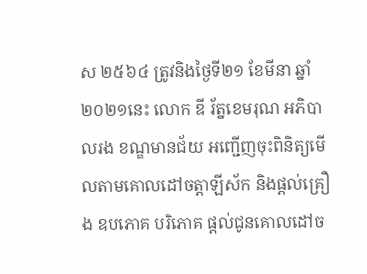ស ២៥៦៤ ត្រូវនិងថ្ងៃទី២១ ខែមីនា ឆ្នាំ២០២១នេះ លោក ឌី រ័ត្នខេមរុណ អភិបាលរង ខណ្ឌមានជ័យ អញ្ជើញចុះពិនិត្យមើលតាមគោលដៅចត្តាឡីស័ក និងផ្តល់គ្រឿង ឧបភោគ បរិភោគ ផ្តល់ជូនគោលដៅច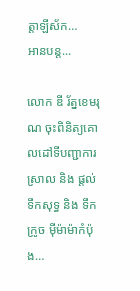ត្តាឡីស័ក…
អានបន្ត...

លោក ឌី រ័ត្នខេមរុណ ចុះពិនិត្យគោលដៅទីបញ្ជាការស្រាល និង ផ្តល់ទឹកសុទ្ធ និង ទឹកក្រូច ម៉ីម៉ាម៉ាកំប៉ុង…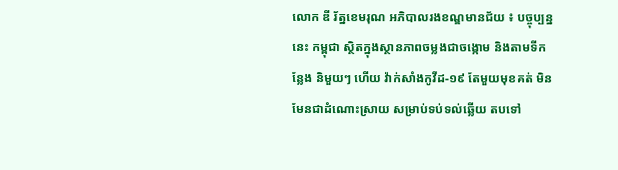លោក ឌី រ័ត្នខេមរុណ អភិបាលរងខណ្ឌមានជ័យ ៖ បច្ចុប្បន្ននេះ កម្ពុជា ស្ថិតក្នុងស្ថានភាពចម្លងជាចង្កោម និងតាមទីកន្លែង និមួយៗ ហើយ វ៉ាក់សាំងកូវីដ-១៩ តែមួយមុខគត់ មិនមែនជាដំណោះស្រាយ សម្រាប់ទប់ទល់ឆ្លើយ តបទៅ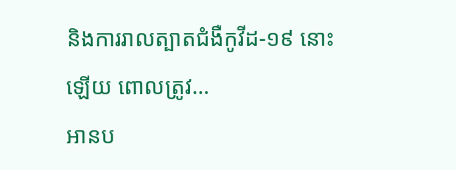និងការរាលត្បាតជំងឺកូវីដ-១៩ នោះឡើយ ពោលត្រូវ…
អានប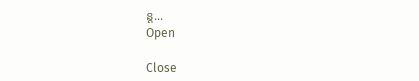ន្ត...
Open

Close